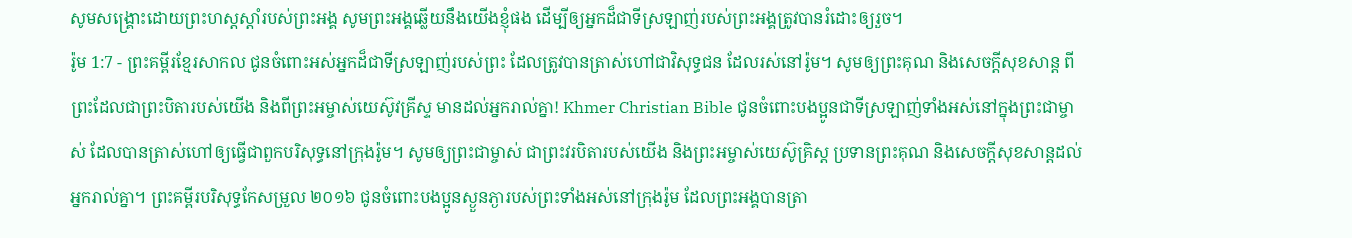សូមសង្គ្រោះដោយព្រះហស្តស្ដាំរបស់ព្រះអង្គ សូមព្រះអង្គឆ្លើយនឹងយើងខ្ញុំផង ដើម្បីឲ្យអ្នកដ៏ជាទីស្រឡាញ់របស់ព្រះអង្គត្រូវបានរំដោះឲ្យរួច។
រ៉ូម 1:7 - ព្រះគម្ពីរខ្មែរសាកល ជូនចំពោះអស់អ្នកដ៏ជាទីស្រឡាញ់របស់ព្រះ ដែលត្រូវបានត្រាស់ហៅជាវិសុទ្ធជន ដែលរស់នៅរ៉ូម។ សូមឲ្យព្រះគុណ និងសេចក្ដីសុខសាន្ត ពីព្រះដែលជាព្រះបិតារបស់យើង និងពីព្រះអម្ចាស់យេស៊ូវគ្រីស្ទ មានដល់អ្នករាល់គ្នា! Khmer Christian Bible ជូនចំពោះបងប្អូនជាទីស្រឡាញ់ទាំងអស់នៅក្នុងព្រះជាម្ចាស់ ដែលបានត្រាស់ហៅឲ្យធ្វើជាពួកបរិសុទ្ធនៅក្រុងរ៉ូម។ សូមឲ្យព្រះជាម្ចាស់ ជាព្រះវរបិតារបស់យើង និងព្រះអម្ចាស់យេស៊ូគ្រិស្ដ ប្រទានព្រះគុណ និងសេចក្ដីសុខសាន្ដដល់អ្នករាល់គ្នា។ ព្រះគម្ពីរបរិសុទ្ធកែសម្រួល ២០១៦ ជូនចំពោះបងប្អូនស្ងួនភ្ងារបស់ព្រះទាំងអស់នៅក្រុងរ៉ូម ដែលព្រះអង្គបានត្រា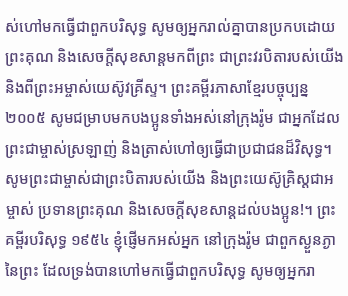ស់ហៅមកធ្វើជាពួកបរិសុទ្ធ សូមឲ្យអ្នករាល់គ្នាបានប្រកបដោយព្រះគុណ និងសេចក្តីសុខសាន្តមកពីព្រះ ជាព្រះវរបិតារបស់យើង និងពីព្រះអម្ចាស់យេស៊ូវគ្រីស្ទ។ ព្រះគម្ពីរភាសាខ្មែរបច្ចុប្បន្ន ២០០៥ សូមជម្រាបមកបងប្អូនទាំងអស់នៅក្រុងរ៉ូម ជាអ្នកដែលព្រះជាម្ចាស់ស្រឡាញ់ និងត្រាស់ហៅឲ្យធ្វើជាប្រជាជនដ៏វិសុទ្ធ។ សូមព្រះជាម្ចាស់ជាព្រះបិតារបស់យើង និងព្រះយេស៊ូគ្រិស្តជាអម្ចាស់ ប្រទានព្រះគុណ និងសេចក្ដីសុខសាន្តដល់បងប្អូន!។ ព្រះគម្ពីរបរិសុទ្ធ ១៩៥៤ ខ្ញុំផ្ញើមកអស់អ្នក នៅក្រុងរ៉ូម ជាពួកស្ងួនភ្ងានៃព្រះ ដែលទ្រង់បានហៅមកធ្វើជាពួកបរិសុទ្ធ សូមឲ្យអ្នករា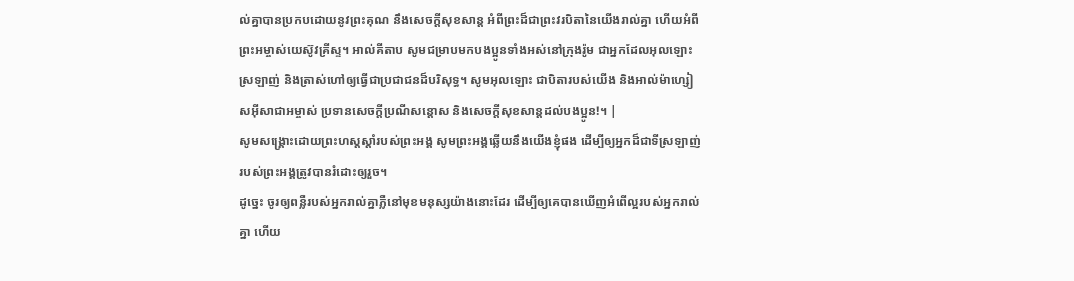ល់គ្នាបានប្រកបដោយនូវព្រះគុណ នឹងសេចក្ដីសុខសាន្ត អំពីព្រះដ៏ជាព្រះវរបិតានៃយើងរាល់គ្នា ហើយអំពីព្រះអម្ចាស់យេស៊ូវគ្រីស្ទ។ អាល់គីតាប សូមជម្រាបមកបងប្អូនទាំងអស់នៅក្រុងរ៉ូម ជាអ្នកដែលអុលឡោះស្រឡាញ់ និងត្រាស់ហៅឲ្យធ្វើជាប្រជាជនដ៏បរិសុទ្ធ។ សូមអុលឡោះ ជាបិតារបស់យើង និងអាល់ម៉ាហ្សៀសអ៊ីសាជាអម្ចាស់ ប្រទានសេចក្តីប្រណីសន្តោស និងសេចក្ដីសុខសាន្ដដល់បងប្អូន!។ |
សូមសង្គ្រោះដោយព្រះហស្តស្ដាំរបស់ព្រះអង្គ សូមព្រះអង្គឆ្លើយនឹងយើងខ្ញុំផង ដើម្បីឲ្យអ្នកដ៏ជាទីស្រឡាញ់របស់ព្រះអង្គត្រូវបានរំដោះឲ្យរួច។
ដូច្នេះ ចូរឲ្យពន្លឺរបស់អ្នករាល់គ្នាភ្លឺនៅមុខមនុស្សយ៉ាងនោះដែរ ដើម្បីឲ្យគេបានឃើញអំពើល្អរបស់អ្នករាល់គ្នា ហើយ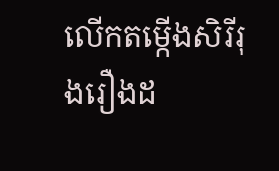លើកតម្កើងសិរីរុងរឿងដ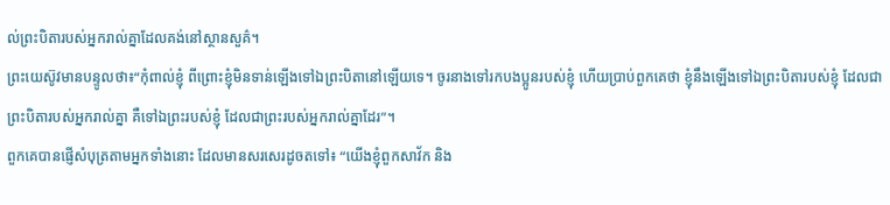ល់ព្រះបិតារបស់អ្នករាល់គ្នាដែលគង់នៅស្ថានសួគ៌។
ព្រះយេស៊ូវមានបន្ទូលថា៖“កុំពាល់ខ្ញុំ ពីព្រោះខ្ញុំមិនទាន់ឡើងទៅឯព្រះបិតានៅឡើយទេ។ ចូរនាងទៅរកបងប្អូនរបស់ខ្ញុំ ហើយប្រាប់ពួកគេថា ខ្ញុំនឹងឡើងទៅឯព្រះបិតារបស់ខ្ញុំ ដែលជាព្រះបិតារបស់អ្នករាល់គ្នា គឺទៅឯព្រះរបស់ខ្ញុំ ដែលជាព្រះរបស់អ្នករាល់គ្នាដែរ”។
ពួកគេបានផ្ញើសំបុត្រតាមអ្នកទាំងនោះ ដែលមានសរសេរដូចតទៅ៖ “យើងខ្ញុំពួកសាវ័ក និង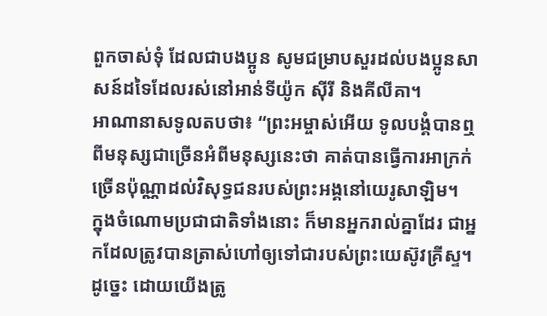ពួកចាស់ទុំ ដែលជាបងប្អូន សូមជម្រាបសួរដល់បងប្អូនសាសន៍ដទៃដែលរស់នៅអាន់ទីយ៉ូក ស៊ីរី និងគីលីគា។
អាណានាសទូលតបថា៖ “ព្រះអម្ចាស់អើយ ទូលបង្គំបានឮពីមនុស្សជាច្រើនអំពីមនុស្សនេះថា គាត់បានធ្វើការអាក្រក់ច្រើនប៉ុណ្ណាដល់វិសុទ្ធជនរបស់ព្រះអង្គនៅយេរូសាឡិម។
ក្នុងចំណោមប្រជាជាតិទាំងនោះ ក៏មានអ្នករាល់គ្នាដែរ ជាអ្នកដែលត្រូវបានត្រាស់ហៅឲ្យទៅជារបស់ព្រះយេស៊ូវគ្រីស្ទ។
ដូច្នេះ ដោយយើងត្រូ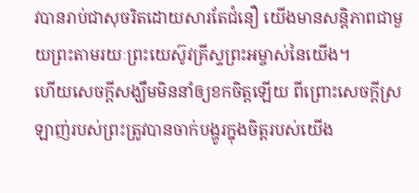វបានរាប់ជាសុចរិតដោយសារតែជំនឿ យើងមានសន្តិភាពជាមួយព្រះតាមរយៈព្រះយេស៊ូវគ្រីស្ទព្រះអម្ចាស់នៃយើង។
ហើយសេចក្ដីសង្ឃឹមមិននាំឲ្យខកចិត្តឡើយ ពីព្រោះសេចក្ដីស្រឡាញ់របស់ព្រះត្រូវបានចាក់បង្ហូរក្នុងចិត្តរបស់យើង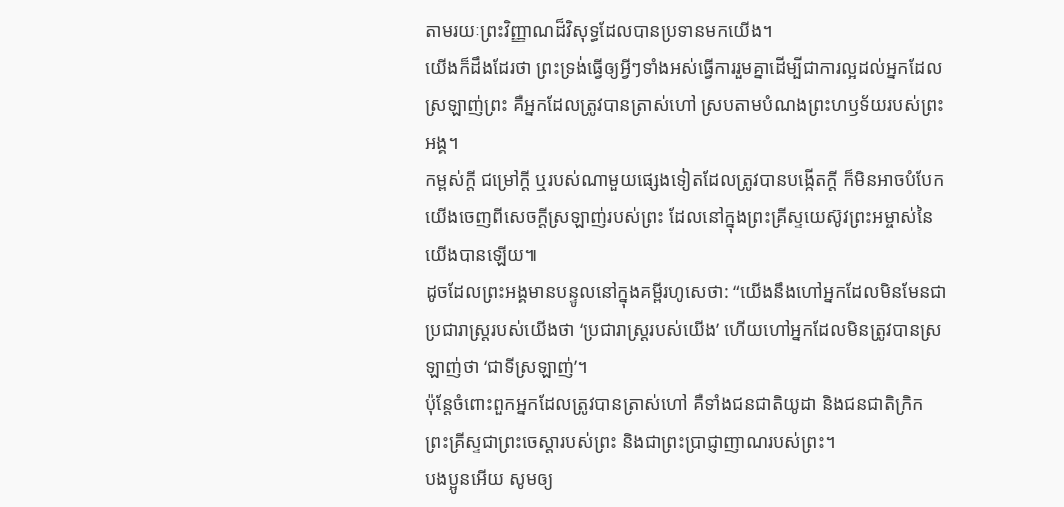តាមរយៈព្រះវិញ្ញាណដ៏វិសុទ្ធដែលបានប្រទានមកយើង។
យើងក៏ដឹងដែរថា ព្រះទ្រង់ធ្វើឲ្យអ្វីៗទាំងអស់ធ្វើការរួមគ្នាដើម្បីជាការល្អដល់អ្នកដែលស្រឡាញ់ព្រះ គឺអ្នកដែលត្រូវបានត្រាស់ហៅ ស្របតាមបំណងព្រះហឫទ័យរបស់ព្រះអង្គ។
កម្ពស់ក្ដី ជម្រៅក្ដី ឬរបស់ណាមួយផ្សេងទៀតដែលត្រូវបានបង្កើតក្ដី ក៏មិនអាចបំបែកយើងចេញពីសេចក្ដីស្រឡាញ់របស់ព្រះ ដែលនៅក្នុងព្រះគ្រីស្ទយេស៊ូវព្រះអម្ចាស់នៃយើងបានឡើយ៕
ដូចដែលព្រះអង្គមានបន្ទូលនៅក្នុងគម្ពីរហូសេថា: “យើងនឹងហៅអ្នកដែលមិនមែនជាប្រជារាស្ត្ររបស់យើងថា ‘ប្រជារាស្ត្ររបស់យើង’ ហើយហៅអ្នកដែលមិនត្រូវបានស្រឡាញ់ថា ‘ជាទីស្រឡាញ់’។
ប៉ុន្តែចំពោះពួកអ្នកដែលត្រូវបានត្រាស់ហៅ គឺទាំងជនជាតិយូដា និងជនជាតិក្រិក ព្រះគ្រីស្ទជាព្រះចេស្ដារបស់ព្រះ និងជាព្រះប្រាជ្ញាញាណរបស់ព្រះ។
បងប្អូនអើយ សូមឲ្យ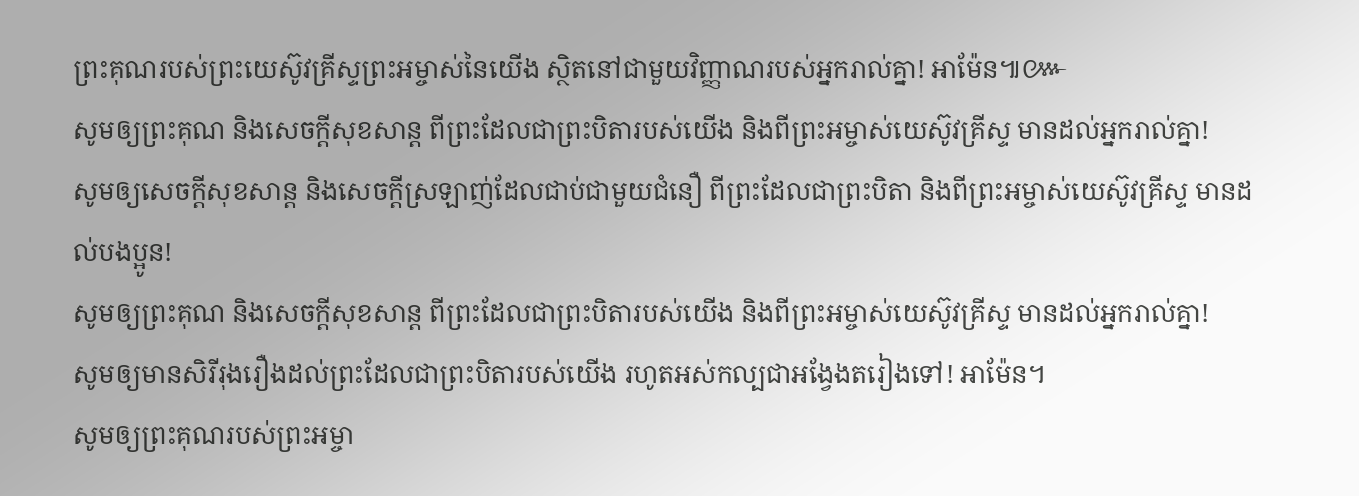ព្រះគុណរបស់ព្រះយេស៊ូវគ្រីស្ទព្រះអម្ចាស់នៃយើង ស្ថិតនៅជាមួយវិញ្ញាណរបស់អ្នករាល់គ្នា! អាម៉ែន៕៚
សូមឲ្យព្រះគុណ និងសេចក្ដីសុខសាន្ត ពីព្រះដែលជាព្រះបិតារបស់យើង និងពីព្រះអម្ចាស់យេស៊ូវគ្រីស្ទ មានដល់អ្នករាល់គ្នា!
សូមឲ្យសេចក្ដីសុខសាន្ត និងសេចក្ដីស្រឡាញ់ដែលជាប់ជាមួយជំនឿ ពីព្រះដែលជាព្រះបិតា និងពីព្រះអម្ចាស់យេស៊ូវគ្រីស្ទ មានដល់បងប្អូន!
សូមឲ្យព្រះគុណ និងសេចក្ដីសុខសាន្ត ពីព្រះដែលជាព្រះបិតារបស់យើង និងពីព្រះអម្ចាស់យេស៊ូវគ្រីស្ទ មានដល់អ្នករាល់គ្នា!
សូមឲ្យមានសិរីរុងរឿងដល់ព្រះដែលជាព្រះបិតារបស់យើង រហូតអស់កល្បជាអង្វែងតរៀងទៅ! អាម៉ែន។
សូមឲ្យព្រះគុណរបស់ព្រះអម្ចា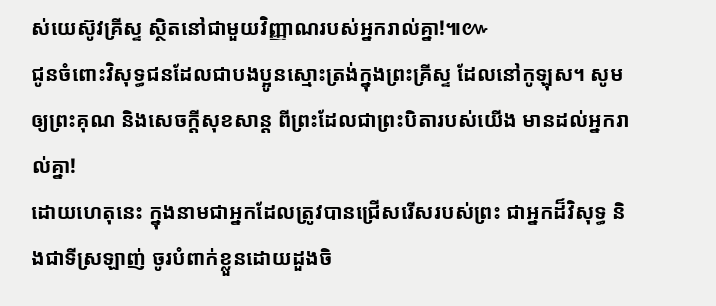ស់យេស៊ូវគ្រីស្ទ ស្ថិតនៅជាមួយវិញ្ញាណរបស់អ្នករាល់គ្នា!៕៚
ជូនចំពោះវិសុទ្ធជនដែលជាបងប្អូនស្មោះត្រង់ក្នុងព្រះគ្រីស្ទ ដែលនៅកូឡុស។ សូមឲ្យព្រះគុណ និងសេចក្ដីសុខសាន្ត ពីព្រះដែលជាព្រះបិតារបស់យើង មានដល់អ្នករាល់គ្នា!
ដោយហេតុនេះ ក្នុងនាមជាអ្នកដែលត្រូវបានជ្រើសរើសរបស់ព្រះ ជាអ្នកដ៏វិសុទ្ធ និងជាទីស្រឡាញ់ ចូរបំពាក់ខ្លួនដោយដួងចិ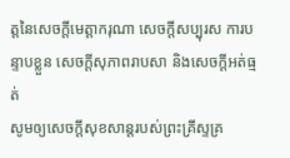ត្តនៃសេចក្ដីមេត្តាករុណា សេចក្ដីសប្បុរស ការបន្ទាបខ្លួន សេចក្ដីសុភាពរាបសា និងសេចក្ដីអត់ធ្មត់
សូមឲ្យសេចក្ដីសុខសាន្តរបស់ព្រះគ្រីស្ទគ្រ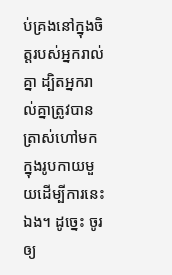ប់គ្រងនៅក្នុងចិត្តរបស់អ្នករាល់គ្នា ដ្បិតអ្នករាល់គ្នាត្រូវបានត្រាស់ហៅមកក្នុងរូបកាយមួយដើម្បីការនេះឯង។ ដូច្នេះ ចូរឲ្យ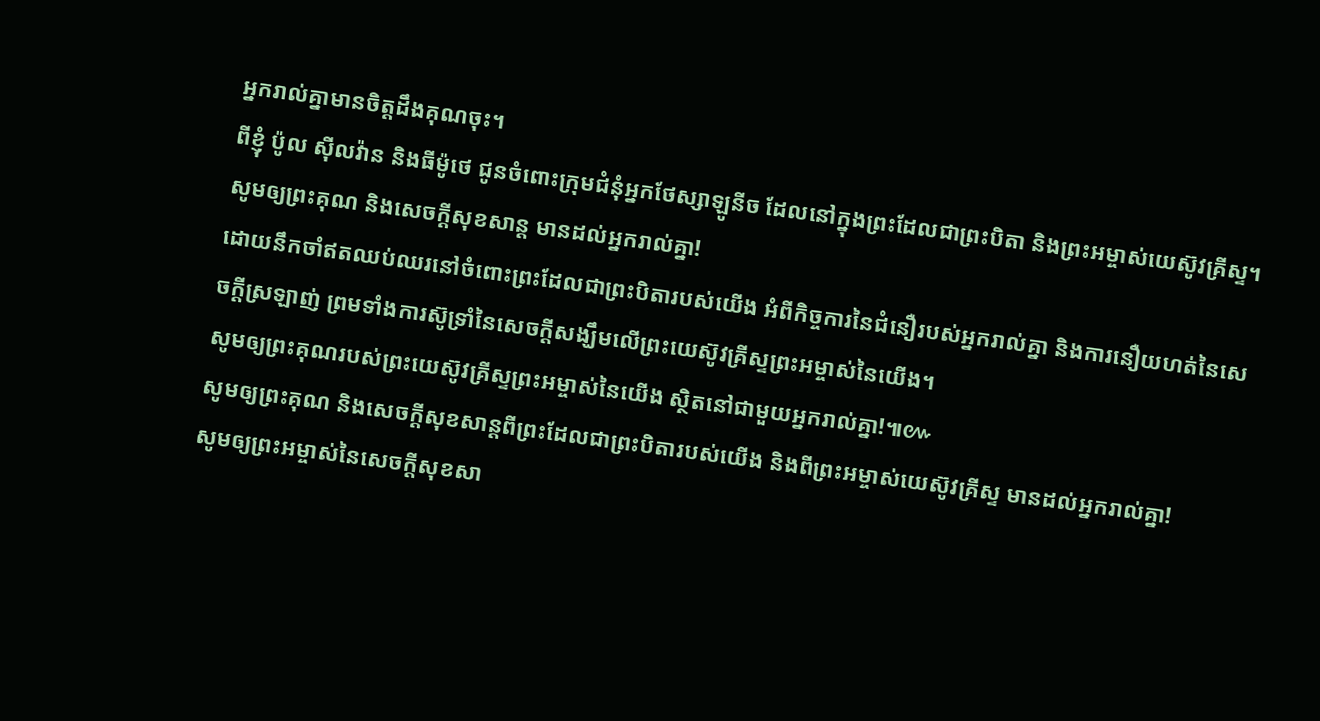អ្នករាល់គ្នាមានចិត្តដឹងគុណចុះ។
ពីខ្ញុំ ប៉ូល ស៊ីលវ៉ាន និងធីម៉ូថេ ជូនចំពោះក្រុមជំនុំអ្នកថែស្សាឡូនីច ដែលនៅក្នុងព្រះដែលជាព្រះបិតា និងព្រះអម្ចាស់យេស៊ូវគ្រីស្ទ។ សូមឲ្យព្រះគុណ និងសេចក្ដីសុខសាន្ត មានដល់អ្នករាល់គ្នា!
ដោយនឹកចាំឥតឈប់ឈរនៅចំពោះព្រះដែលជាព្រះបិតារបស់យើង អំពីកិច្ចការនៃជំនឿរបស់អ្នករាល់គ្នា និងការនឿយហត់នៃសេចក្ដីស្រឡាញ់ ព្រមទាំងការស៊ូទ្រាំនៃសេចក្ដីសង្ឃឹមលើព្រះយេស៊ូវគ្រីស្ទព្រះអម្ចាស់នៃយើង។
សូមឲ្យព្រះគុណរបស់ព្រះយេស៊ូវគ្រីស្ទព្រះអម្ចាស់នៃយើង ស្ថិតនៅជាមួយអ្នករាល់គ្នា!៕៚
សូមឲ្យព្រះគុណ និងសេចក្ដីសុខសាន្តពីព្រះដែលជាព្រះបិតារបស់យើង និងពីព្រះអម្ចាស់យេស៊ូវគ្រីស្ទ មានដល់អ្នករាល់គ្នា!
សូមឲ្យព្រះអម្ចាស់នៃសេចក្ដីសុខសា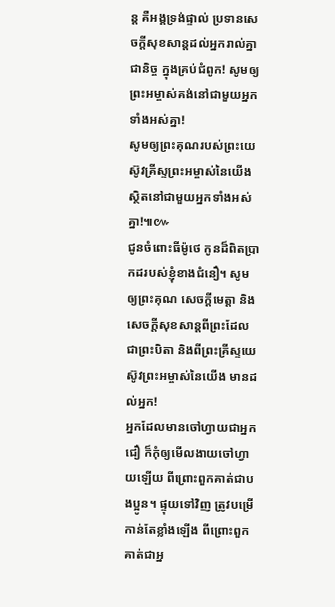ន្ត គឺអង្គទ្រង់ផ្ទាល់ ប្រទានសេចក្ដីសុខសាន្តដល់អ្នករាល់គ្នាជានិច្ច ក្នុងគ្រប់ជំពូក! សូមឲ្យព្រះអម្ចាស់គង់នៅជាមួយអ្នកទាំងអស់គ្នា!
សូមឲ្យព្រះគុណរបស់ព្រះយេស៊ូវគ្រីស្ទព្រះអម្ចាស់នៃយើង ស្ថិតនៅជាមួយអ្នកទាំងអស់គ្នា!៕៚
ជូនចំពោះធីម៉ូថេ កូនដ៏ពិតប្រាកដរបស់ខ្ញុំខាងជំនឿ។ សូមឲ្យព្រះគុណ សេចក្ដីមេត្តា និងសេចក្ដីសុខសាន្តពីព្រះដែលជាព្រះបិតា និងពីព្រះគ្រីស្ទយេស៊ូវព្រះអម្ចាស់នៃយើង មានដល់អ្នក!
អ្នកដែលមានចៅហ្វាយជាអ្នកជឿ ក៏កុំឲ្យមើលងាយចៅហ្វាយឡើយ ពីព្រោះពួកគាត់ជាបងប្អូន។ ផ្ទុយទៅវិញ ត្រូវបម្រើកាន់តែខ្លាំងឡើង ពីព្រោះពួកគាត់ជាអ្ន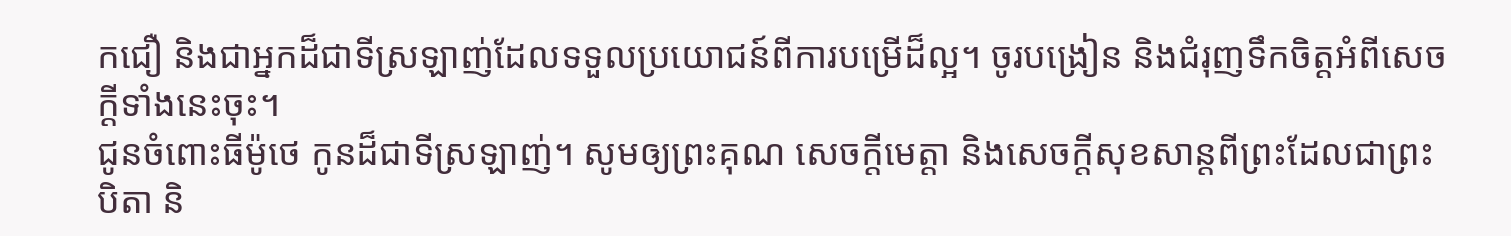កជឿ និងជាអ្នកដ៏ជាទីស្រឡាញ់ដែលទទួលប្រយោជន៍ពីការបម្រើដ៏ល្អ។ ចូរបង្រៀន និងជំរុញទឹកចិត្តអំពីសេចក្ដីទាំងនេះចុះ។
ជូនចំពោះធីម៉ូថេ កូនដ៏ជាទីស្រឡាញ់។ សូមឲ្យព្រះគុណ សេចក្ដីមេត្តា និងសេចក្ដីសុខសាន្តពីព្រះដែលជាព្រះបិតា និ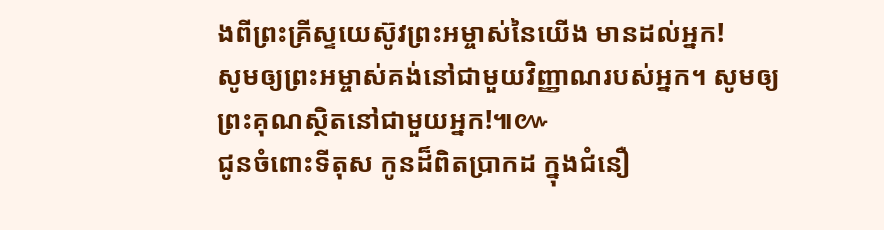ងពីព្រះគ្រីស្ទយេស៊ូវព្រះអម្ចាស់នៃយើង មានដល់អ្នក!
សូមឲ្យព្រះអម្ចាស់គង់នៅជាមួយវិញ្ញាណរបស់អ្នក។ សូមឲ្យព្រះគុណស្ថិតនៅជាមួយអ្នក!៕៚
ជូនចំពោះទីតុស កូនដ៏ពិតប្រាកដ ក្នុងជំនឿ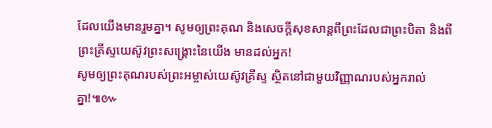ដែលយើងមានរួមគ្នា។ សូមឲ្យព្រះគុណ និងសេចក្ដីសុខសាន្តពីព្រះដែលជាព្រះបិតា និងពីព្រះគ្រីស្ទយេស៊ូវព្រះសង្គ្រោះនៃយើង មានដល់អ្នក!
សូមឲ្យព្រះគុណរបស់ព្រះអម្ចាស់យេស៊ូវគ្រីស្ទ ស្ថិតនៅជាមួយវិញ្ញាណរបស់អ្នករាល់គ្នា!៕៚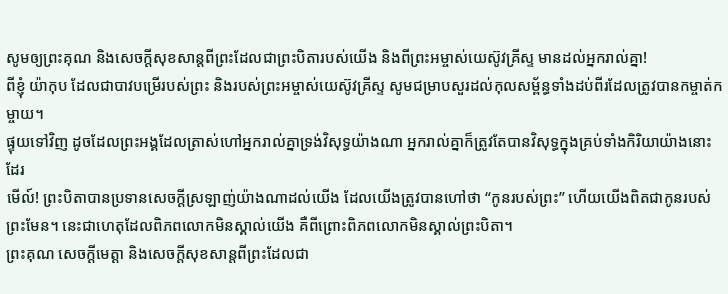សូមឲ្យព្រះគុណ និងសេចក្ដីសុខសាន្តពីព្រះដែលជាព្រះបិតារបស់យើង និងពីព្រះអម្ចាស់យេស៊ូវគ្រីស្ទ មានដល់អ្នករាល់គ្នា!
ពីខ្ញុំ យ៉ាកុប ដែលជាបាវបម្រើរបស់ព្រះ និងរបស់ព្រះអម្ចាស់យេស៊ូវគ្រីស្ទ សូមជម្រាបសួរដល់កុលសម្ព័ន្ធទាំងដប់ពីរដែលត្រូវបានកម្ចាត់កម្ចាយ។
ផ្ទុយទៅវិញ ដូចដែលព្រះអង្គដែលត្រាស់ហៅអ្នករាល់គ្នាទ្រង់វិសុទ្ធយ៉ាងណា អ្នករាល់គ្នាក៏ត្រូវតែបានវិសុទ្ធក្នុងគ្រប់ទាំងកិរិយាយ៉ាងនោះដែរ
មើល៍! ព្រះបិតាបានប្រទានសេចក្ដីស្រឡាញ់យ៉ាងណាដល់យើង ដែលយើងត្រូវបានហៅថា “កូនរបស់ព្រះ” ហើយយើងពិតជាកូនរបស់ព្រះមែន។ នេះជាហេតុដែលពិភពលោកមិនស្គាល់យើង គឺពីព្រោះពិភពលោកមិនស្គាល់ព្រះបិតា។
ព្រះគុណ សេចក្ដីមេត្តា និងសេចក្ដីសុខសាន្តពីព្រះដែលជា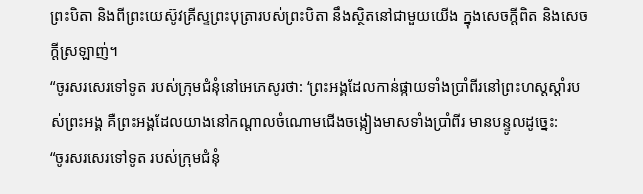ព្រះបិតា និងពីព្រះយេស៊ូវគ្រីស្ទព្រះបុត្រារបស់ព្រះបិតា នឹងស្ថិតនៅជាមួយយើង ក្នុងសេចក្ដីពិត និងសេចក្ដីស្រឡាញ់។
“ចូរសរសេរទៅទូត របស់ក្រុមជំនុំនៅអេភេសូរថា: ‘ព្រះអង្គដែលកាន់ផ្កាយទាំងប្រាំពីរនៅព្រះហស្តស្ដាំរបស់ព្រះអង្គ គឺព្រះអង្គដែលយាងនៅកណ្ដាលចំណោមជើងចង្កៀងមាសទាំងប្រាំពីរ មានបន្ទូលដូច្នេះ:
“ចូរសរសេរទៅទូត របស់ក្រុមជំនុំ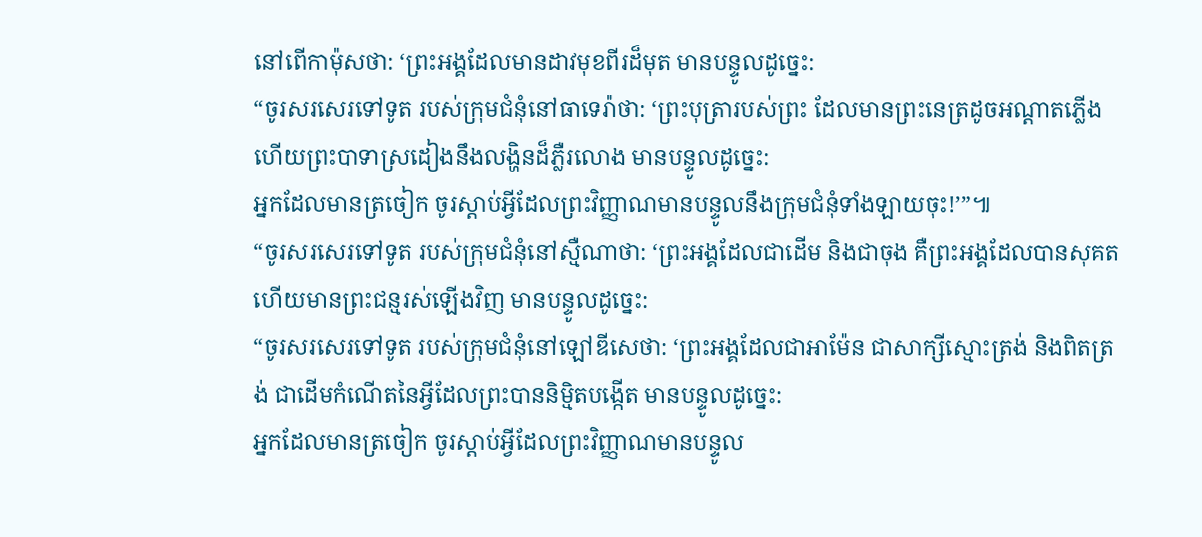នៅពើកាម៉ុសថា: ‘ព្រះអង្គដែលមានដាវមុខពីរដ៏មុត មានបន្ទូលដូច្នេះ:
“ចូរសរសេរទៅទូត របស់ក្រុមជំនុំនៅធាទេរ៉ាថា: ‘ព្រះបុត្រារបស់ព្រះ ដែលមានព្រះនេត្រដូចអណ្ដាតភ្លើង ហើយព្រះបាទាស្រដៀងនឹងលង្ហិនដ៏ភ្លឺរលោង មានបន្ទូលដូច្នេះ:
អ្នកដែលមានត្រចៀក ចូរស្ដាប់អ្វីដែលព្រះវិញ្ញាណមានបន្ទូលនឹងក្រុមជំនុំទាំងឡាយចុះ!’”៕
“ចូរសរសេរទៅទូត របស់ក្រុមជំនុំនៅស្មឺណាថា: ‘ព្រះអង្គដែលជាដើម និងជាចុង គឺព្រះអង្គដែលបានសុគត ហើយមានព្រះជន្មរស់ឡើងវិញ មានបន្ទូលដូច្នេះ:
“ចូរសរសេរទៅទូត របស់ក្រុមជំនុំនៅឡៅឌីសេថា: ‘ព្រះអង្គដែលជាអាម៉ែន ជាសាក្សីស្មោះត្រង់ និងពិតត្រង់ ជាដើមកំណើតនៃអ្វីដែលព្រះបាននិម្មិតបង្កើត មានបន្ទូលដូច្នេះ:
អ្នកដែលមានត្រចៀក ចូរស្ដាប់អ្វីដែលព្រះវិញ្ញាណមានបន្ទូល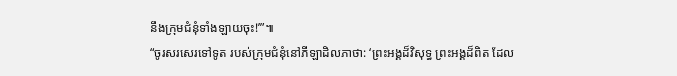នឹងក្រុមជំនុំទាំងឡាយចុះ!’”៕
“ចូរសរសេរទៅទូត របស់ក្រុមជំនុំនៅភីឡាដិលភាថា: ‘ព្រះអង្គដ៏វិសុទ្ធ ព្រះអង្គដ៏ពិត ដែល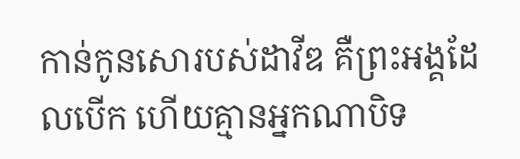កាន់កូនសោរបស់ដាវីឌ គឺព្រះអង្គដែលបើក ហើយគ្មានអ្នកណាបិទ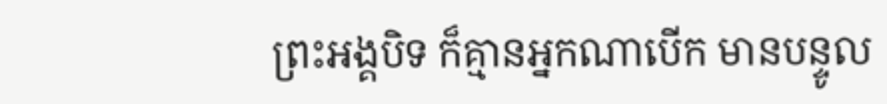ព្រះអង្គបិទ ក៏គ្មានអ្នកណាបើក មានបន្ទូល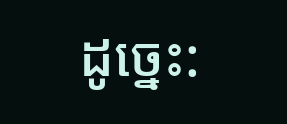ដូច្នេះ: